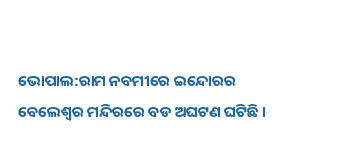ଭୋପାଲ:ରାମ ନବମୀରେ ଇନ୍ଦୋରର ବେଲେଶ୍ବର ମନ୍ଦିରରେ ବଡ ଅଘଟଣ ଘଟିଛି ।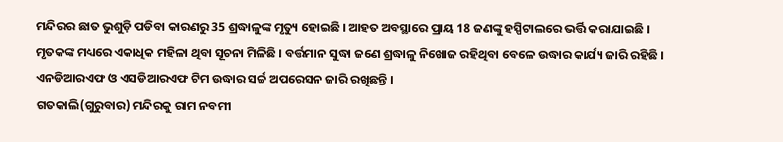ମନ୍ଦିରର ଛାତ ଭୁଶୁଡ଼ି ପଡିବା କାରଣରୁ 35 ଶ୍ରଦ୍ଧାଳୁଙ୍କ ମୃତ୍ୟୁ ହୋଇଛି । ଆହତ ଅବସ୍ଥାରେ ପ୍ରାୟ 18 ଜଣଙ୍କୁ ହସ୍ପିଟାଲରେ ଭର୍ତ୍ତି କରାଯାଇଛି । ମୃତକଙ୍କ ମଧ୍ୟରେ ଏକାଧିକ ମହିଳା ଥିବା ସୂଚନା ମିଳିଛି । ବର୍ତ୍ତମାନ ସୁଦ୍ଧା ଜଣେ ଶ୍ରଦ୍ଧାଳୁ ନିଖୋଜ ରହିଥିବା ବେଳେ ଉଦ୍ଧାର କାର୍ଯ୍ୟ ଜାରି ରହିଛି । ଏନଡିଆରଏଫ ଓ ଏସଡିଆରଏଫ ଟିମ ଉଦ୍ଧାର ସର୍ଚ୍ଚ ଅପରେସନ ଜାରି ରଖିଛନ୍ତି ।
ଗତକାଲି(ଗୁରୁବାର) ମନ୍ଦିରକୁ ରାମ ନବମୀ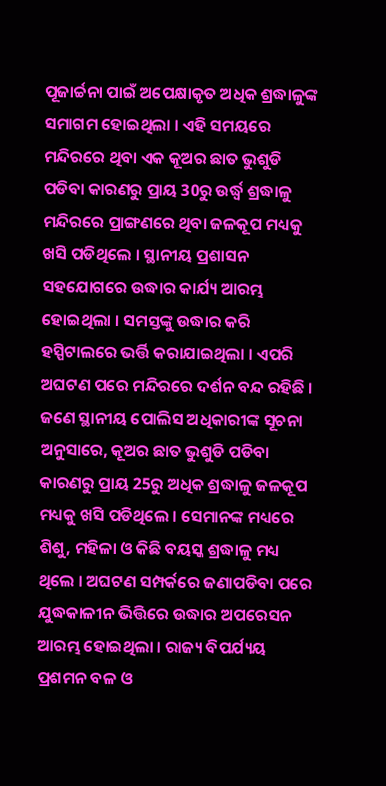ପୂଜାର୍ଚ୍ଚନା ପାଇଁ ଅପେକ୍ଷାକୃତ ଅଧିକ ଶ୍ରଦ୍ଧାଳୁଙ୍କ ସମାଗମ ହୋଇଥିଲା । ଏହି ସମୟରେ ମନ୍ଦିରରେ ଥିବା ଏକ କୂଅର ଛାତ ଭୁଶୁଡି ପଡିବା କାରଣରୁ ପ୍ରାୟ 30ରୁ ଉର୍ଦ୍ଧ୍ବ ଶ୍ରଦ୍ଧାଳୁ ମନ୍ଦିରରେ ପ୍ରାଙ୍ଗଣରେ ଥିବା ଜଳକୂପ ମଧ୍ୟକୁ ଖସି ପଡିଥିଲେ । ସ୍ଥାନୀୟ ପ୍ରଶାସନ ସହଯୋଗରେ ଉଦ୍ଧାର କାର୍ଯ୍ୟ ଆରମ୍ଭ ହୋଇଥିଲା । ସମସ୍ତଙ୍କୁ ଉଦ୍ଧାର କରି ହସ୍ପିଟାଲରେ ଭର୍ତ୍ତି କରାଯାଇଥିଲା । ଏପରି ଅଘଟଣ ପରେ ମନ୍ଦିରରେ ଦର୍ଶନ ବନ୍ଦ ରହିଛି ।
ଜଣେ ସ୍ଥାନୀୟ ପୋଲିସ ଅଧିକାରୀଙ୍କ ସୂଚନା ଅନୁସାରେ, କୂଅର ଛାତ ଭୁଶୁଡି ପଡିବା କାରଣରୁ ପ୍ରାୟ 25ରୁ ଅଧିକ ଶ୍ରଦ୍ଧାଳୁ ଜଳକୂପ ମଧ୍ୟକୁ ଖସି ପଡିଥିଲେ । ସେମାନଙ୍କ ମଧ୍ୟରେ ଶିଶୁ, ମହିଳା ଓ କିଛି ବୟସ୍କ ଶ୍ରଦ୍ଧାଳୁ ମଧ୍ୟ ଥିଲେ । ଅଘଟଣ ସମ୍ପର୍କରେ ଜଣାପଡିବା ପରେ ଯୁଦ୍ଧକାଳୀନ ଭିତ୍ତିରେ ଉଦ୍ଧାର ଅପରେସନ ଆରମ୍ଭ ହୋଇଥିଲା । ରାଜ୍ୟ ବିପର୍ଯ୍ୟୟ ପ୍ରଶମନ ବଳ ଓ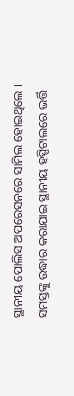ସ୍ଥାନୀୟ ପୋଲିସ ଅପରେସନରେ ସାମିଲ ହୋଇଥିଲେ । ସମସ୍ତଙ୍କୁ ଉଦ୍ଧାର କରାଯାଇ ସ୍ଥାନୀୟ ହସ୍ପିଟାଲରେ ଭର୍ତ୍ତି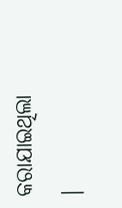କରାଯାଇଥିଲା ।